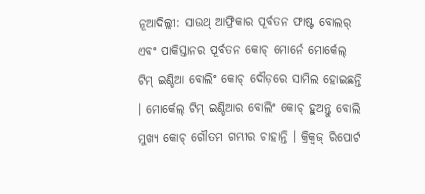ନୂଆଦିଲ୍ଲୀ: ସାଉଥ୍ ଆଫ୍ରିକାର ପୂର୍ବତନ ଫାଷ୍ଟ ବୋଲର୍ ଏବଂ ପାକିସ୍ତାନର ପୂର୍ବତନ କୋଚ୍ ମୋର୍ନେ ମୋର୍କେଲ୍ ଟିମ୍ ଇଣ୍ଡିଆ ବୋଲିଂ କୋଚ୍ ଦୌଡ଼ରେ ସାମିଲ ହୋଇଛନ୍ତି । ମୋର୍କେଲ୍ ଟିମ୍ ଇଣ୍ଡିଆର ବୋଲିଂ କୋଚ୍ ହୁଅନ୍ତୁ ବୋଲି ମୁଖ୍ୟ କୋଚ୍ ଗୌତମ ଗମ୍ଭୀର ଚାହାନ୍ତି । କ୍ରିକ୍ବଜ୍ ରିପୋର୍ଟ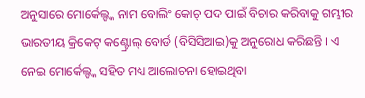ଅନୁସାରେ ମୋର୍କେଲ୍ଙ୍କ ନାମ ବୋଲିଂ କୋଚ୍ ପଦ ପାଇଁ ବିଚାର କରିବାକୁ ଗମ୍ଭୀର ଭାରତୀୟ କ୍ରିକେଟ୍ କଣ୍ଟ୍ରୋଲ୍ ବୋର୍ଡ (ବିସିସିଆଇ)କୁ ଅନୁରୋଧ କରିଛନ୍ତି । ଏ ନେଇ ମୋର୍କେଲ୍ଙ୍କ ସହିତ ମଧ୍ୟ ଆଲୋଚନା ହୋଇଥିବା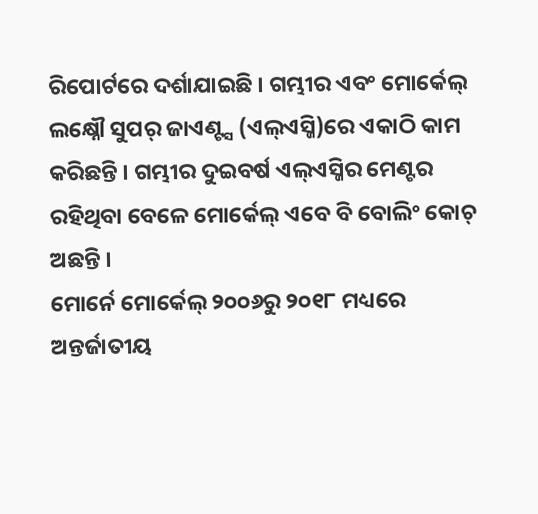ରିପୋର୍ଟରେ ଦର୍ଶାଯାଇଛି । ଗମ୍ଭୀର ଏବଂ ମୋର୍କେଲ୍ ଲକ୍ଷ୍ନୌ ସୁପର୍ ଜାଏଣ୍ଟ୍ସ (ଏଲ୍ଏସ୍ଜି)ରେ ଏକାଠି କାମ କରିଛନ୍ତି । ଗମ୍ଭୀର ଦୁଇବର୍ଷ ଏଲ୍ଏସ୍ଜିର ମେଣ୍ଟର ରହିଥିବା ବେଳେ ମୋର୍କେଲ୍ ଏବେ ବି ବୋଲିଂ କୋଚ୍ ଅଛନ୍ତି ।
ମୋର୍ନେ ମୋର୍କେଲ୍ ୨୦୦୬ରୁ ୨୦୧୮ ମଧ୍ୟରେ ଅନ୍ତର୍ଜାତୀୟ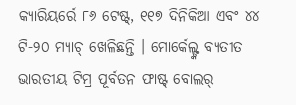କ୍ୟାରିୟର୍ରେ ୮୬ ଟେଷ୍ଟ୍, ୧୧୭ ଦିନିକିଆ ଏବଂ ୪୪ ଟି-୨୦ ମ୍ୟାଚ୍ ଖେଳିଛନ୍ତି । ମୋର୍କେଲ୍ଙ୍କ ବ୍ୟତୀତ ଭାରତୀୟ ଟିମ୍ର ପୂର୍ବତନ ଫାଷ୍ଟ୍ ବୋଲର୍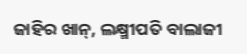ଜାହିର ଖାନ୍, ଲକ୍ଷ୍ମୀପତି ବାଲାଜୀ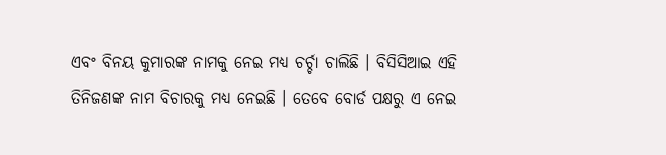ଏବଂ ବିନୟ କୁମାରଙ୍କ ନାମକୁ ନେଇ ମଧ୍ୟ ଚର୍ଚ୍ଚା ଚାଲିଛି । ବିସିସିଆଇ ଏହି ତିନିଜଣଙ୍କ ନାମ ବିଚାରକୁ ମଧ୍ୟ ନେଇଛି । ତେବେ ବୋର୍ଡ ପକ୍ଷରୁ ଏ ନେଇ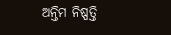ଅନ୍ତିମ ନିଷ୍ପତ୍ତି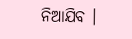ନିଆଯିବ ।